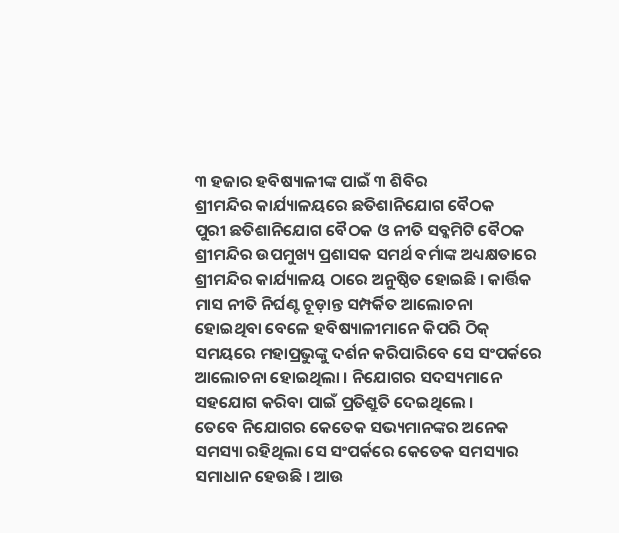୩ ହଜାର ହବିଷ୍ୟାଳୀଙ୍କ ପାଇଁ ୩ ଶିବିର
ଶ୍ରୀମନ୍ଦିର କାର୍ଯ୍ୟାଳୟରେ ଛତିଶାନିଯୋଗ ବୈଠକ
ପୁରୀ ଛତିଶାନିଯୋଗ ବୈଠକ ଓ ନୀତି ସବ୍କମିଟି ବୈଠକ ଶ୍ରୀମନ୍ଦିର ଉପମୁଖ୍ୟ ପ୍ରଶାସକ ସମର୍ଥ ବର୍ମାଙ୍କ ଅଧ୍ୟକ୍ଷତାରେ ଶ୍ରୀମନ୍ଦିର କାର୍ଯ୍ୟାଳୟ ଠାରେ ଅନୁଷ୍ଠିତ ହୋଇଛି । କାର୍ତ୍ତିକ ମାସ ନୀତି ନିର୍ଘଣ୍ଟ ଚୂଡ଼ାନ୍ତ ସମ୍ପର୍କିତ ଆଲୋଚନା ହୋଇଥିବା ବେଳେ ହବିଷ୍ୟାଳୀମାନେ କିପରି ଠିକ୍ ସମୟରେ ମହାପ୍ରଭୁଙ୍କୁ ଦର୍ଶନ କରିପାରିବେ ସେ ସଂପର୍କରେ ଆଲୋଚନା ହୋଇଥିଲା । ନିଯୋଗର ସଦସ୍ୟମାନେ ସହଯୋଗ କରିବା ପାଇଁ ପ୍ରତିଶ୍ରୁତି ଦେଇଥିଲେ ।
ତେବେ ନିଯୋଗର କେତେକ ସଭ୍ୟମାନଙ୍କର ଅନେକ ସମସ୍ୟା ରହିଥିଲା ସେ ସଂପର୍କରେ କେତେକ ସମସ୍ୟାର ସମାଧାନ ହେଉଛି । ଆଉ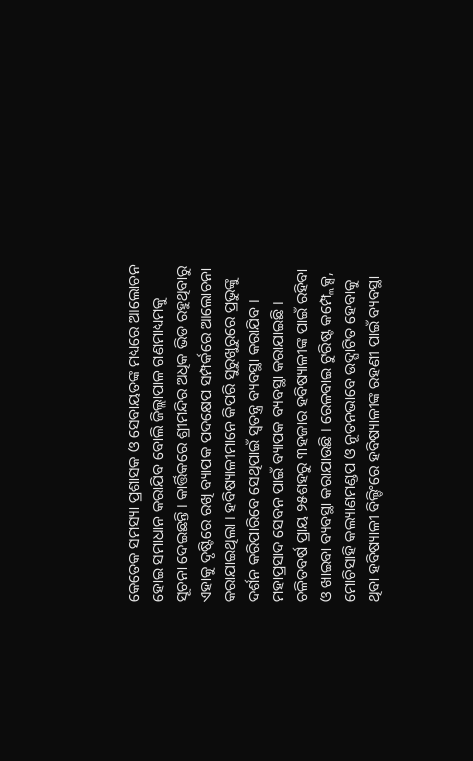କେତେକ ସମସ୍ୟା ପ୍ରଶାସକ ଓ ସେବାୟତଙ୍କ ମଧ୍ୟରେ ଆଲୋଚନ ହୋଇ ସମାଧାନ କରାଯିବ ବୋଲି ଜିଲ୍ଲାପାଳ ଗଣମାଧ୍ୟମକୁ ସୂଚନା ଦେଇଛନ୍ତି । କାର୍ତ୍ତିକରେ ଶ୍ରୀମନ୍ଦିର ଅଧିକ ଭିଡ ରହୁଥିବାରୁ ଏହାକୁ ଦୃଷ୍ଟିରେ ରଖି ବ୍ୟାପକ ପଦକ୍ଷେପ ସମ୍ପର୍କରେ ଆଲୋଚନା କରାଯାଇଥିଲା । ହବିଷ୍ୟାଳୀମାନେ କିପରି ସୁରୁଖୁରୁରେ ପ୍ରଭୁଙ୍କୁ ଦର୍ଶନ କରିପାରିବେ ସେଥିପାଇଁ ସ୍ୱତନ୍ତ୍ର ବ୍ୟବସ୍ଥା କରାଯିବ । ମହାପ୍ରସାଦ ସେବନ ପାଇଁ ବ୍ୟାପକ ବ୍ୟବସ୍ଥା କରାଯାଇଛି । ଚଳିତବର୍ଷ ପ୍ରାୟ ୨୫ଶହରୁ ୩ହଜାର ହବିଷ୍ୟାଳୀଙ୍କ ପାଇଁ ରହିବା ଓ ଖାଇବା ବ୍ୟବସ୍ଥା କରାଯାଉଛି । ରେଳବାଇ ଟୁରିଷ୍ଟ କମ୍ପ୍ଲେକ୍ସ, ମୋଚିସାହି କଲ୍ୟାଣମଣ୍ଡପ ଓ ନୂତନଭାବେ ଉଦ୍ଘାଟିତ ହେବାକୁ ଥିବା ହବିଷ୍ୟାଳୀ ବିଲ୍ଡିଂରେ ହବିଷ୍ୟାଳୀଙ୍କ ରହଣୀ ପାଇଁ ବ୍ୟବସ୍ଥା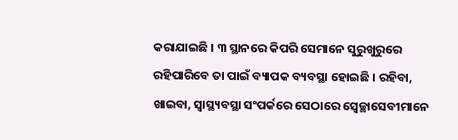କରାଯାଇଛି । ୩ ସ୍ଥାନରେ କିପରି ସେମାନେ ସୁରୁଖୁରୁରେ ରହିପାରିବେ ତା ପାଇଁ ବ୍ୟାପକ ବ୍ୟବସ୍ଥା ହୋଇଛି । ରହିବା, ଖାଇବା, ସ୍ୱାସ୍ଥ୍ୟବସ୍ଥା ସଂପର୍କରେ ସେଠାରେ ସ୍ୱେଚ୍ଛାସେବୀମାନେ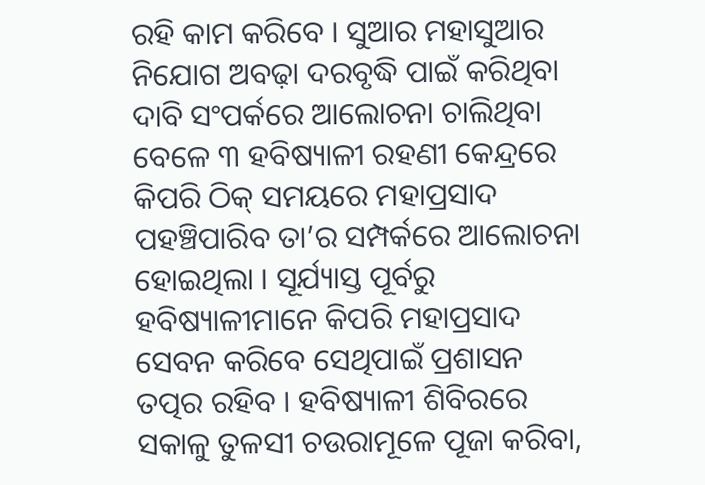ରହି କାମ କରିବେ । ସୁଆର ମହାସୁଆର ନିଯୋଗ ଅବଢ଼ା ଦରବୃଦ୍ଧି ପାଇଁ କରିଥିବା ଦାବି ସଂପର୍କରେ ଆଲୋଚନା ଚାଲିଥିବା ବେଳେ ୩ ହବିଷ୍ୟାଳୀ ରହଣୀ କେନ୍ଦ୍ରରେ କିପରି ଠିକ୍ ସମୟରେ ମହାପ୍ରସାଦ ପହଞ୍ଚିପାରିବ ତା’ର ସମ୍ପର୍କରେ ଆଲୋଚନା ହୋଇଥିଲା । ସୂର୍ଯ୍ୟାସ୍ତ ପୂର୍ବରୁ ହବିଷ୍ୟାଳୀମାନେ କିପରି ମହାପ୍ରସାଦ ସେବନ କରିବେ ସେଥିପାଇଁ ପ୍ରଶାସନ ତତ୍ପର ରହିବ । ହବିଷ୍ୟାଳୀ ଶିବିରରେ ସକାଳୁ ତୁଳସୀ ଚଉରାମୂଳେ ପୂଜା କରିବା,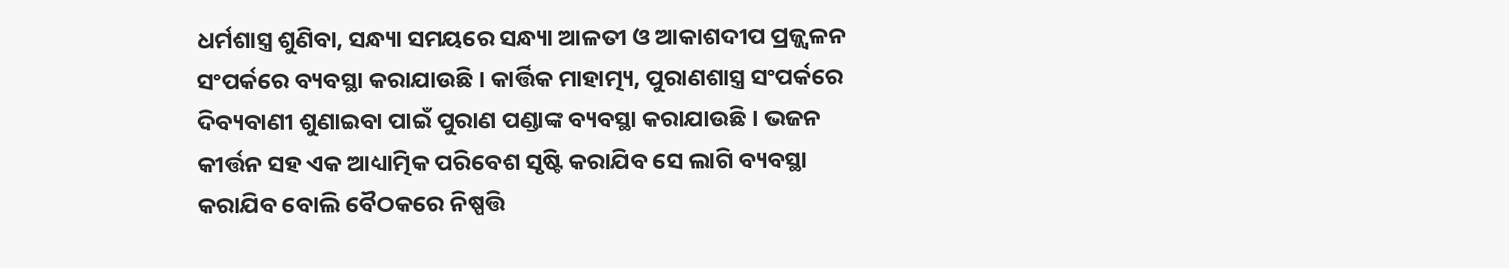ଧର୍ମଶାସ୍ତ୍ର ଶୁଣିବା, ସନ୍ଧ୍ୟା ସମୟରେ ସନ୍ଧ୍ୟା ଆଳତୀ ଓ ଆକାଶଦୀପ ପ୍ରଜ୍ଜ୍ୱଳନ ସଂପର୍କରେ ବ୍ୟବସ୍ଥା କରାଯାଉଛି । କାର୍ତ୍ତିକ ମାହାତ୍ମ୍ୟ, ପୁରାଣଶାସ୍ତ୍ର ସଂପର୍କରେ ଦିବ୍ୟବାଣୀ ଶୁଣାଇବା ପାଇଁ ପୁରାଣ ପଣ୍ଡାଙ୍କ ବ୍ୟବସ୍ଥା କରାଯାଉଛି । ଭଜନ କୀର୍ତ୍ତନ ସହ ଏକ ଆଧ୍ୟାତ୍ମିକ ପରିବେଶ ସୃଷ୍ଟି କରାଯିବ ସେ ଲାଗି ବ୍ୟବସ୍ଥା କରାଯିବ ବୋଲି ବୈଠକରେ ନିଷ୍ପତ୍ତି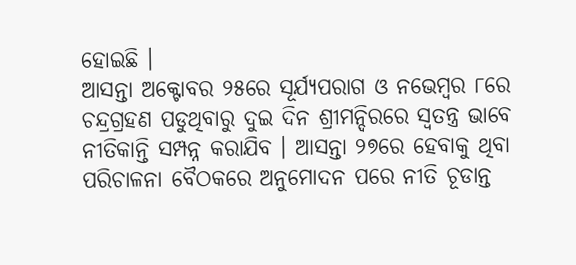ହୋଇଛି ।
ଆସନ୍ତା ଅକ୍ଟୋବର ୨୫ରେ ସୂର୍ଯ୍ୟପରାଗ ଓ ନଭେମ୍ବର ୮ରେ ଚନ୍ଦ୍ରଗ୍ରହଣ ପଡୁଥିବାରୁ ଦୁଇ ଦିନ ଶ୍ରୀମନ୍ଦିରରେ ସ୍ୱତନ୍ତ୍ର ଭାବେ ନୀତିକାନ୍ତି ସମ୍ପନ୍ନ କରାଯିବ । ଆସନ୍ତା ୨୭ରେ ହେବାକୁ ଥିବା ପରିଚାଳନା ବୈଠକରେ ଅନୁମୋଦନ ପରେ ନୀତି ଚୂଡାନ୍ତ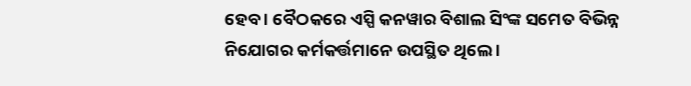ହେବ । ବୈଠକରେ ଏସ୍ପି କନୱାର ବିଶାଲ ସିଂଙ୍କ ସମେତ ବିଭିନ୍ନ ନିଯୋଗର କର୍ମକର୍ତ୍ତମାନେ ଉପସ୍ଥିତ ଥିଲେ ।